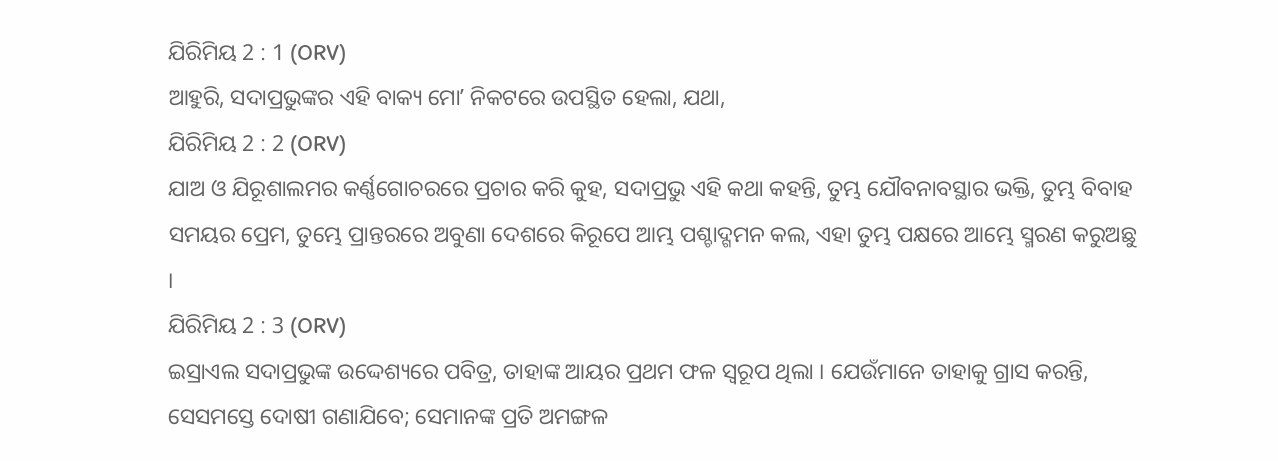ଯିରିମିୟ 2 : 1 (ORV)
ଆହୁରି, ସଦାପ୍ରଭୁଙ୍କର ଏହି ବାକ୍ୟ ମୋʼ ନିକଟରେ ଉପସ୍ଥିତ ହେଲା, ଯଥା,
ଯିରିମିୟ 2 : 2 (ORV)
ଯାଅ ଓ ଯିରୂଶାଲମର କର୍ଣ୍ଣଗୋଚରରେ ପ୍ରଚାର କରି କୁହ, ସଦାପ୍ରଭୁ ଏହି କଥା କହନ୍ତି, ତୁମ୍ଭ ଯୌବନାବସ୍ଥାର ଭକ୍ତି, ତୁମ୍ଭ ବିବାହ ସମୟର ପ୍ରେମ, ତୁମ୍ଭେ ପ୍ରାନ୍ତରରେ ଅବୁଣା ଦେଶରେ କିରୂପେ ଆମ୍ଭ ପଶ୍ଚାଦ୍ଗମନ କଲ, ଏହା ତୁମ୍ଭ ପକ୍ଷରେ ଆମ୍ଭେ ସ୍ମରଣ କରୁଅଛୁ ।
ଯିରିମିୟ 2 : 3 (ORV)
ଇସ୍ରାଏଲ ସଦାପ୍ରଭୁଙ୍କ ଉଦ୍ଦେଶ୍ୟରେ ପବିତ୍ର, ତାହାଙ୍କ ଆୟର ପ୍ରଥମ ଫଳ ସ୍ଵରୂପ ଥିଲା । ଯେଉଁମାନେ ତାହାକୁ ଗ୍ରାସ କରନ୍ତି, ସେସମସ୍ତେ ଦୋଷୀ ଗଣାଯିବେ; ସେମାନଙ୍କ ପ୍ରତି ଅମଙ୍ଗଳ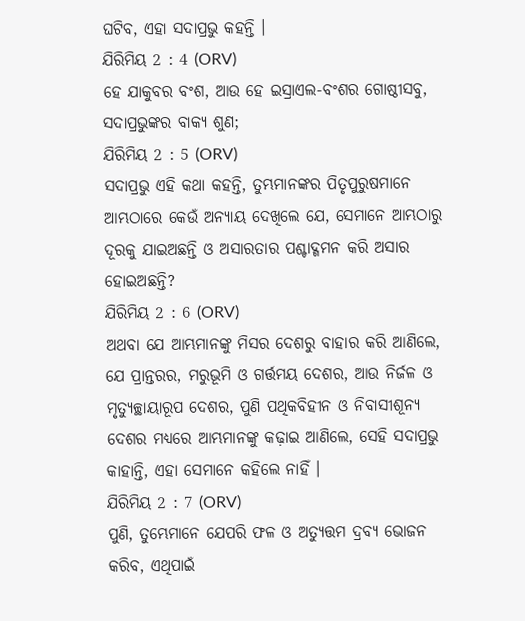ଘଟିବ, ଏହା ସଦାପ୍ରଭୁ କହନ୍ତି ।
ଯିରିମିୟ 2 : 4 (ORV)
ହେ ଯାକୁବର ବଂଶ, ଆଉ ହେ ଇସ୍ରାଏଲ-ବଂଶର ଗୋଷ୍ଠୀସବୁ, ସଦାପ୍ରଭୁଙ୍କର ବାକ୍ୟ ଶୁଣ;
ଯିରିମିୟ 2 : 5 (ORV)
ସଦାପ୍ରଭୁ ଏହି କଥା କହନ୍ତି, ତୁମ୍ଭମାନଙ୍କର ପିତୃପୁରୁଷମାନେ ଆମ୍ଭଠାରେ କେଉଁ ଅନ୍ୟାୟ ଦେଖିଲେ ଯେ, ସେମାନେ ଆମ୍ଭଠାରୁ ଦୂରକୁ ଯାଇଅଛନ୍ତି ଓ ଅସାରତାର ପଶ୍ଚାଦ୍ଗମନ କରି ଅସାର ହୋଇଅଛନ୍ତି?
ଯିରିମିୟ 2 : 6 (ORV)
ଅଥବା ଯେ ଆମ୍ଭମାନଙ୍କୁ ମିସର ଦେଶରୁ ବାହାର କରି ଆଣିଲେ, ଯେ ପ୍ରାନ୍ତରର, ମରୁଭୂମି ଓ ଗର୍ତ୍ତମୟ ଦେଶର, ଆଉ ନିର୍ଜଳ ଓ ମୃତ୍ୟୁଚ୍ଛାୟାରୂପ ଦେଶର, ପୁଣି ପଥିକବିହୀନ ଓ ନିବାସୀଶୂନ୍ୟ ଦେଶର ମଧ୍ୟରେ ଆମ୍ଭମାନଙ୍କୁ କଢ଼ାଇ ଆଣିଲେ, ସେହି ସଦାପ୍ରଭୁ କାହାନ୍ତି, ଏହା ସେମାନେ କହିଲେ ନାହିଁ ।
ଯିରିମିୟ 2 : 7 (ORV)
ପୁଣି, ତୁମ୍ଭେମାନେ ଯେପରି ଫଳ ଓ ଅତ୍ୟୁତ୍ତମ ଦ୍ରବ୍ୟ ଭୋଜନ କରିବ, ଏଥିପାଇଁ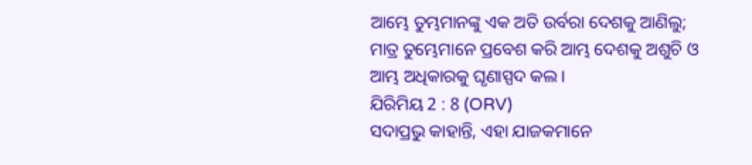ଆମ୍ଭେ ତୁମ୍ଭମାନଙ୍କୁ ଏକ ଅତି ଉର୍ବରା ଦେଶକୁ ଆଣିଲୁ; ମାତ୍ର ତୁମ୍ଭେମାନେ ପ୍ରବେଶ କରି ଆମ୍ଭ ଦେଶକୁ ଅଶୁଚି ଓ ଆମ୍ଭ ଅଧିକାରକୁ ଘୃଣାସ୍ପଦ କଲ ।
ଯିରିମିୟ 2 : 8 (ORV)
ସଦାପ୍ରଭୁ କାହାନ୍ତି, ଏହା ଯାଜକମାନେ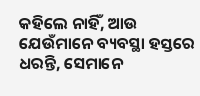କହିଲେ ନାହିଁ, ଆଉ ଯେଉଁମାନେ ବ୍ୟବସ୍ଥା ହସ୍ତରେ ଧରନ୍ତି, ସେମାନେ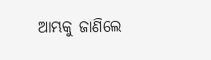ଆମ୍ଭକୁ ଜାଣିଲେ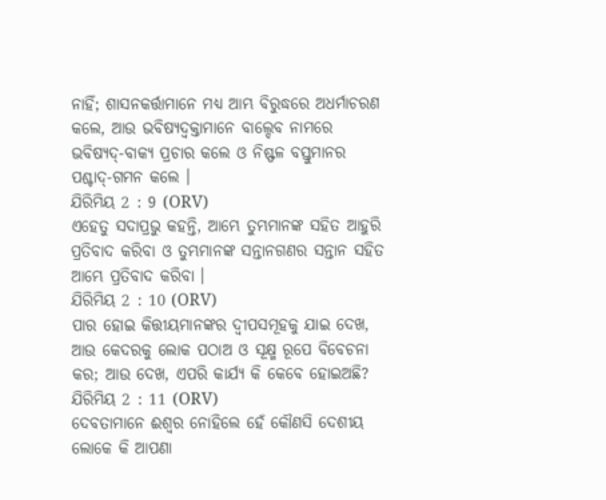ନାହିଁ; ଶାସନକର୍ତ୍ତାମାନେ ମଧ୍ୟ ଆମ୍ଭ ବିରୁଦ୍ଧରେ ଅଧର୍ମାଚରଣ କଲେ, ଆଉ ଭବିଷ୍ୟଦ୍ବକ୍ତାମାନେ ବାଲ୍ଦେବ ନାମରେ ଭବିଷ୍ୟଦ୍-ବାକ୍ୟ ପ୍ରଚାର କଲେ ଓ ନିଷ୍ଫଳ ବସ୍ତୁମାନର ପଶ୍ଚାଦ୍-ଗମନ କଲେ ।
ଯିରିମିୟ 2 : 9 (ORV)
ଏହେତୁ ସଦାପ୍ରଭୁ କହନ୍ତି, ଆମ୍ଭେ ତୁମ୍ଭମାନଙ୍କ ସହିତ ଆହୁରି ପ୍ରତିବାଦ କରିବା ଓ ତୁମ୍ଭମାନଙ୍କ ସନ୍ତାନଗଣର ସନ୍ତାନ ସହିତ ଆମ୍ଭେ ପ୍ରତିବାଦ କରିବା ।
ଯିରିମିୟ 2 : 10 (ORV)
ପାର ହୋଇ କିତ୍ତୀୟମାନଙ୍କର ଦ୍ଵୀପସମୂହକୁ ଯାଇ ଦେଖ, ଆଉ କେଦରକୁ ଲୋକ ପଠାଅ ଓ ସୂକ୍ଷ୍ମ ରୂପେ ବିବେଚନା କର; ଆଉ ଦେଖ, ଏପରି କାର୍ଯ୍ୟ କି କେବେ ହୋଇଅଛି?
ଯିରିମିୟ 2 : 11 (ORV)
ଦେବତାମାନେ ଈଶ୍ଵର ନୋହିଲେ ହେଁ କୌଣସି ଦେଶୀୟ ଲୋକେ କି ଆପଣା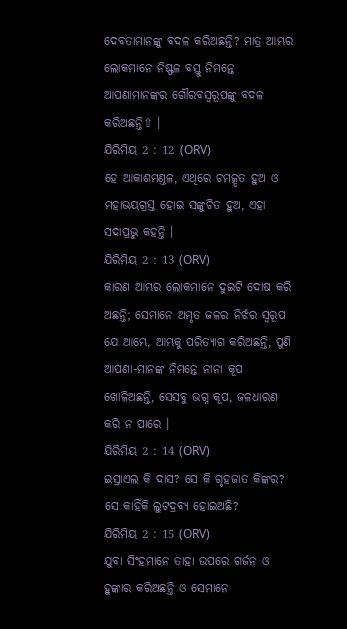ଦେବତାମାନଙ୍କୁ ବଦଳ କରିଅଛନ୍ତି? ମାତ୍ର ଆମ୍ଭର ଲୋକମାନେ ନିଷ୍ଫଳ ବସ୍ତୁ ନିମନ୍ତେ ଆପଣାମାନଙ୍କର ଗୌରବସ୍ଵରୂପଙ୍କୁ ବଦଳ କରିଅଛନ୍ତି⇧ ।
ଯିରିମିୟ 2 : 12 (ORV)
ହେ ଆକାଶମଣ୍ତଳ, ଏଥିରେ ଚମତ୍କୃତ ହୁଅ ଓ ମହାଭୟଗ୍ରସ୍ତ ହୋଇ ସଙ୍କୁଚିତ ହୁଅ, ଏହା ସଦାପ୍ରଭୁ କହନ୍ତି ।
ଯିରିମିୟ 2 : 13 (ORV)
କାରଣ ଆମ୍ଭର ଲୋକମାନେ ଦୁଇଟି ଦୋଷ କରି ଅଛନ୍ତି; ସେମାନେ ଅମୃତ ଜଳର ନିର୍ଝର ସ୍ଵରୂପ ଯେ ଆମ୍ଭେ, ଆମ୍ଭକୁ ପରିତ୍ୟାଗ କରିଅଛନ୍ତି, ପୁଣି ଆପଣା-ମାନଙ୍କ ନିମନ୍ତେ ନାନା କୂପ ଖୋଳିଅଛନ୍ତି, ସେସବୁ ଭଗ୍ନ କୂପ, ଜଳଧାରଣ କରି ନ ପାରେ ।
ଯିରିମିୟ 2 : 14 (ORV)
ଇସ୍ରାଏଲ କି ଦାସ? ସେ କି ଗୃହଜାତ କିଙ୍କର? ସେ କାହିଁକି ଲୁଟଦ୍ରବ୍ୟ ହୋଇଅଛି?
ଯିରିମିୟ 2 : 15 (ORV)
ଯୁବା ସିଂହମାନେ ତାହା ଉପରେ ଗର୍ଜନ ଓ ହୁଙ୍କାର କରିଅଛନ୍ତି ଓ ସେମାନେ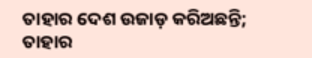ତାହାର ଦେଶ ଉଜାଡ଼ କରିଅଛନ୍ତି; ତାହାର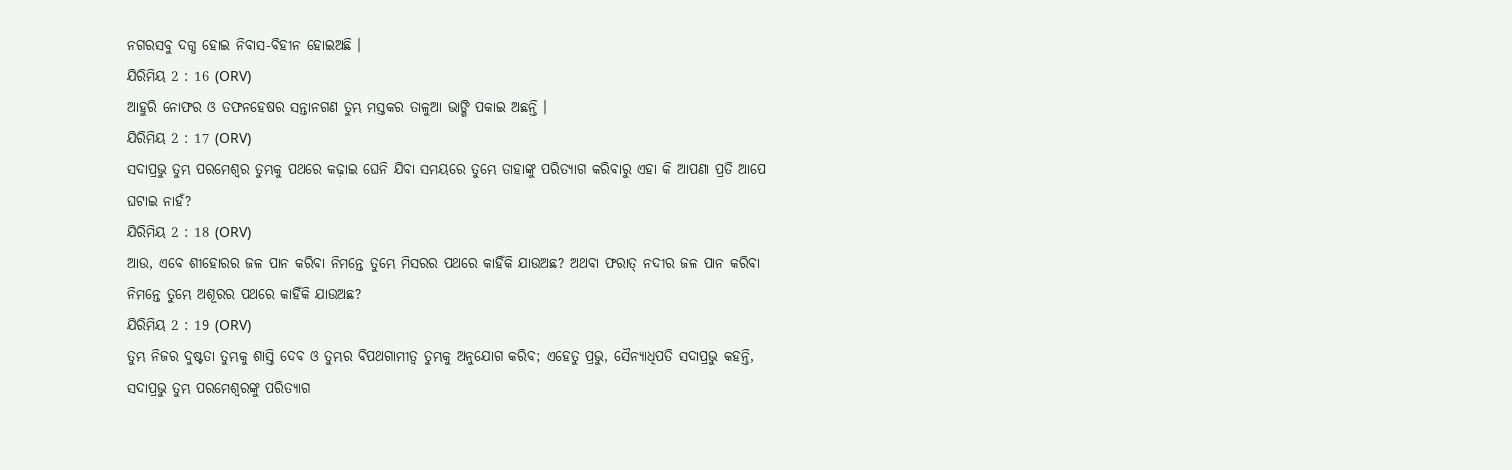ନଗରସବୁ ଦଗ୍ଧ ହୋଇ ନିବାସ-ବିହୀନ ହୋଇଅଛି ।
ଯିରିମିୟ 2 : 16 (ORV)
ଆହୁରି ନୋଫର ଓ ତଫନହେଷର ସନ୍ତାନଗଣ ତୁମ୍ଭ ମସ୍ତକର ତାଳୁଆ ଭାଙ୍ଗି ପକାଇ ଅଛନ୍ତି ।
ଯିରିମିୟ 2 : 17 (ORV)
ସଦାପ୍ରଭୁ ତୁମ୍ଭ ପରମେଶ୍ଵର ତୁମ୍ଭକୁ ପଥରେ କଢ଼ାଇ ଘେନି ଯିବା ସମୟରେ ତୁମ୍ଭେ ତାହାଙ୍କୁ ପରିତ୍ୟାଗ କରିବାରୁ ଏହା କି ଆପଣା ପ୍ରତି ଆପେ ଘଟାଇ ନାହଁ?
ଯିରିମିୟ 2 : 18 (ORV)
ଆଉ, ଏବେ ଶୀହୋରର ଜଳ ପାନ କରିବା ନିମନ୍ତେ ତୁମ୍ଭେ ମିସରର ପଥରେ କାହିଁକି ଯାଉଅଛ? ଅଥବା ଫରାତ୍ ନଦୀର ଜଳ ପାନ କରିବା ନିମନ୍ତେ ତୁମ୍ଭେ ଅଶୂରର ପଥରେ କାହିଁକି ଯାଉଅଛ?
ଯିରିମିୟ 2 : 19 (ORV)
ତୁମ୍ଭ ନିଜର ଦୁଷ୍ଟତା ତୁମ୍ଭକୁ ଶାସ୍ତି ଦେବ ଓ ତୁମ୍ଭର ବିପଥଗାମୀତ୍ଵ ତୁମ୍ଭକୁ ଅନୁଯୋଗ କରିବ; ଏହେତୁ ପ୍ରଭୁ, ସୈନ୍ୟାଧିପତି ସଦାପ୍ରଭୁ କହନ୍ତି, ସଦାପ୍ରଭୁ ତୁମ୍ଭ ପରମେଶ୍ଵରଙ୍କୁ ପରିତ୍ୟାଗ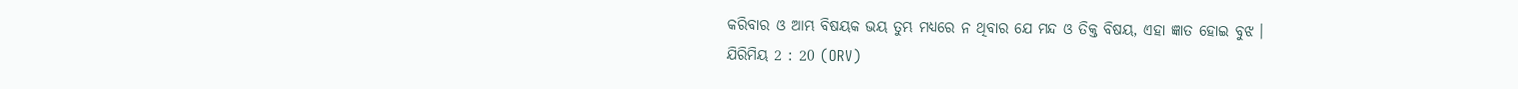କରିବାର ଓ ଆମ୍ଭ ବିଷୟକ ଭୟ ତୁମ୍ଭ ମଧ୍ୟରେ ନ ଥିବାର ଯେ ମନ୍ଦ ଓ ତିକ୍ତ ବିଷୟ, ଏହା ଜ୍ଞାତ ହୋଇ ବୁଝ ।
ଯିରିମିୟ 2 : 20 (ORV)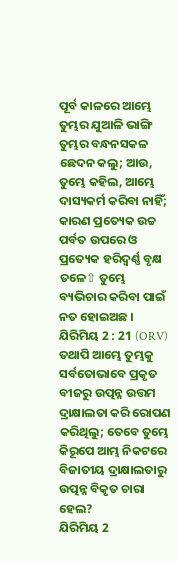ପୂର୍ବ କାଳରେ ଆମ୍ଭେ ତୁମ୍ଭର ଯୁଆଳି ଭାଙ୍ଗି ତୁମ୍ଭର ବନ୍ଧନସକଳ ଛେଦନ କଲୁ; ଆଉ, ତୁମ୍ଭେ କହିଲ, ଆମ୍ଭେ ଦାସ୍ୟକର୍ମ କରିବା ନାହିଁ; କାରଣ ପ୍ରତ୍ୟେକ ଉଚ୍ଚ ପର୍ବତ ଉପରେ ଓ ପ୍ରତ୍ୟେକ ହରିଦ୍ବର୍ଣ୍ଣ ବୃକ୍ଷ ତଳେ⇧ ତୁମ୍ଭେ ବ୍ୟଭିଚାର କରିବା ପାଇଁ ନତ ହୋଇଅଛ ।
ଯିରିମିୟ 2 : 21 (ORV)
ତଥାପି ଆମ୍ଭେ ତୁମ୍ଭକୁ ସର୍ବତୋଭାବେ ପ୍ରକୃତ ବୀଜରୁ ଉତ୍ପନ୍ନ ଉତ୍ତମ ଦ୍ରାକ୍ଷାଲତା କରି ରୋପଣ କରିଥିଲୁ; ତେବେ ତୁମ୍ଭେ କିରୂପେ ଆମ୍ଭ ନିକଟରେ ବିଜାତୀୟ ଦ୍ରାକ୍ଷାଲତାରୁ ଉତ୍ପନ୍ନ ବିକୃତ ଚାରା ହେଲ?
ଯିରିମିୟ 2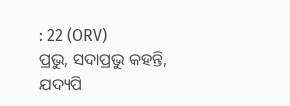: 22 (ORV)
ପ୍ରଭୁ, ସଦାପ୍ରଭୁ କହନ୍ତି, ଯଦ୍ୟପି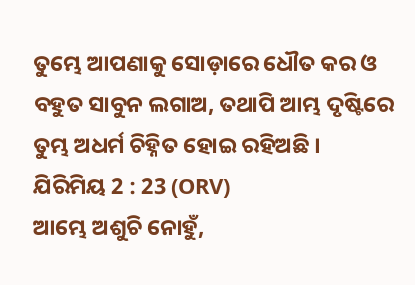ତୁମ୍ଭେ ଆପଣାକୁ ସୋଡ଼ାରେ ଧୌତ କର ଓ ବହୁତ ସାବୁନ ଲଗାଅ, ତଥାପି ଆମ୍ଭ ଦୃଷ୍ଟିରେ ତୁମ୍ଭ ଅଧର୍ମ ଚିହ୍ନିତ ହୋଇ ରହିଅଛି ।
ଯିରିମିୟ 2 : 23 (ORV)
ଆମ୍ଭେ ଅଶୁଚି ନୋହୁଁ,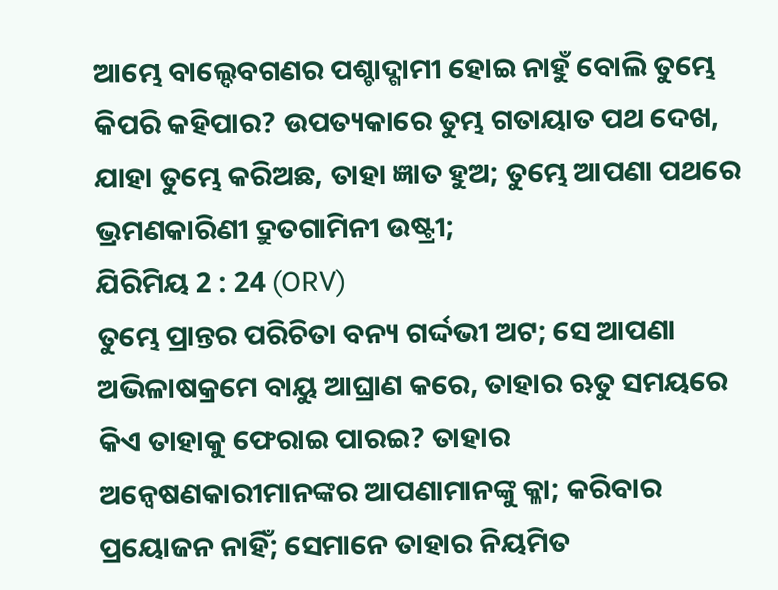ଆମ୍ଭେ ବାଲ୍ଦେବଗଣର ପଶ୍ଚାଦ୍ଗାମୀ ହୋଇ ନାହୁଁ ବୋଲି ତୁମ୍ଭେ କିପରି କହିପାର? ଉପତ୍ୟକାରେ ତୁମ୍ଭ ଗତାୟାତ ପଥ ଦେଖ, ଯାହା ତୁମ୍ଭେ କରିଅଛ, ତାହା ଜ୍ଞାତ ହୁଅ; ତୁମ୍ଭେ ଆପଣା ପଥରେ ଭ୍ରମଣକାରିଣୀ ଦ୍ରୁତଗାମିନୀ ଉଷ୍ଟ୍ରୀ;
ଯିରିମିୟ 2 : 24 (ORV)
ତୁମ୍ଭେ ପ୍ରାନ୍ତର ପରିଚିତା ବନ୍ୟ ଗର୍ଦ୍ଦଭୀ ଅଟ; ସେ ଆପଣା ଅଭିଳାଷକ୍ରମେ ବାୟୁ ଆଘ୍ରାଣ କରେ, ତାହାର ଋତୁ ସମୟରେ କିଏ ତାହାକୁ ଫେରାଇ ପାରଇ? ତାହାର ଅନ୍ଵେଷଣକାରୀମାନଙ୍କର ଆପଣାମାନଙ୍କୁ କ୍ଳା; କରିବାର ପ୍ରୟୋଜନ ନାହିଁ; ସେମାନେ ତାହାର ନିୟମିତ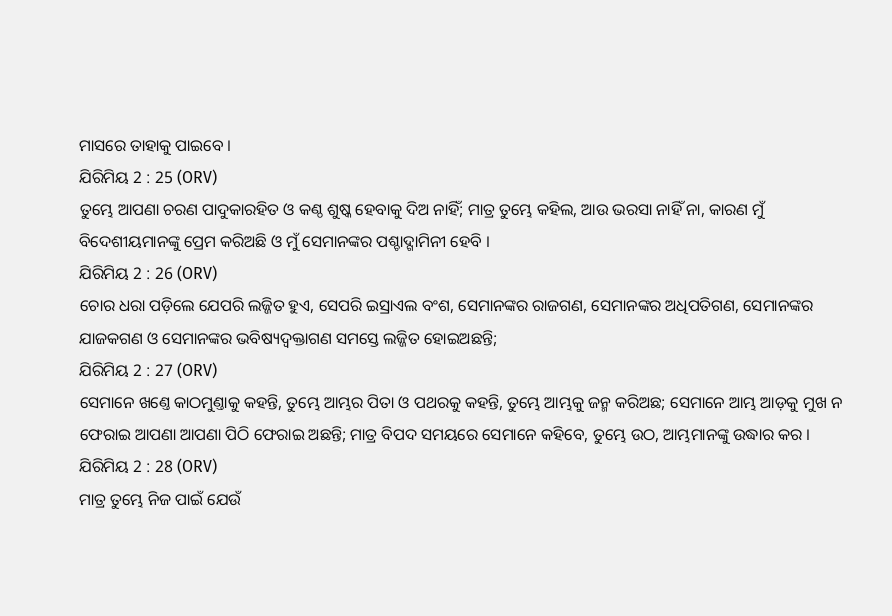ମାସରେ ତାହାକୁ ପାଇବେ ।
ଯିରିମିୟ 2 : 25 (ORV)
ତୁମ୍ଭେ ଆପଣା ଚରଣ ପାଦୁକାରହିତ ଓ କଣ୍ଠ ଶୁଷ୍କ ହେବାକୁ ଦିଅ ନାହିଁ; ମାତ୍ର ତୁମ୍ଭେ କହିଲ, ଆଉ ଭରସା ନାହିଁ ନା, କାରଣ ମୁଁ ବିଦେଶୀୟମାନଙ୍କୁ ପ୍ରେମ କରିଅଛି ଓ ମୁଁ ସେମାନଙ୍କର ପଶ୍ଚାଦ୍ଗାମିନୀ ହେବି ।
ଯିରିମିୟ 2 : 26 (ORV)
ଚୋର ଧରା ପଡ଼ିଲେ ଯେପରି ଲଜ୍ଜିତ ହୁଏ, ସେପରି ଇସ୍ରାଏଲ ବଂଶ, ସେମାନଙ୍କର ରାଜଗଣ, ସେମାନଙ୍କର ଅଧିପତିଗଣ, ସେମାନଙ୍କର ଯାଜକଗଣ ଓ ସେମାନଙ୍କର ଭବିଷ୍ୟଦ୍ବକ୍ତାଗଣ ସମସ୍ତେ ଲଜ୍ଜିତ ହୋଇଅଛନ୍ତି;
ଯିରିମିୟ 2 : 27 (ORV)
ସେମାନେ ଖଣ୍ତେ କାଠମୁଣ୍ତାକୁ କହନ୍ତି, ତୁମ୍ଭେ ଆମ୍ଭର ପିତା ଓ ପଥରକୁ କହନ୍ତି, ତୁମ୍ଭେ ଆମ୍ଭକୁ ଜନ୍ମ କରିଅଛ; ସେମାନେ ଆମ୍ଭ ଆଡ଼କୁ ମୁଖ ନ ଫେରାଇ ଆପଣା ଆପଣା ପିଠି ଫେରାଇ ଅଛନ୍ତି; ମାତ୍ର ବିପଦ ସମୟରେ ସେମାନେ କହିବେ, ତୁମ୍ଭେ ଉଠ, ଆମ୍ଭମାନଙ୍କୁ ଉଦ୍ଧାର କର ।
ଯିରିମିୟ 2 : 28 (ORV)
ମାତ୍ର ତୁମ୍ଭେ ନିଜ ପାଇଁ ଯେଉଁ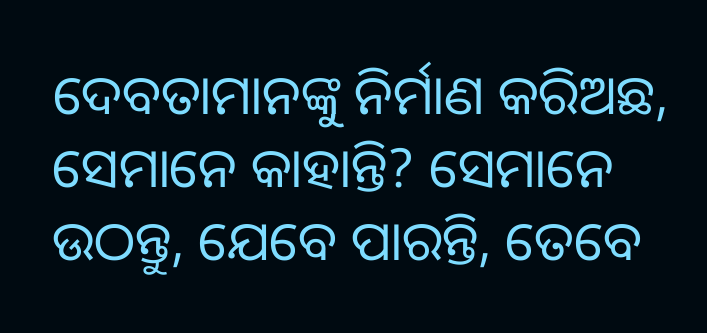ଦେବତାମାନଙ୍କୁ ନିର୍ମାଣ କରିଅଛ, ସେମାନେ କାହାନ୍ତି? ସେମାନେ ଉଠନ୍ତୁ, ଯେବେ ପାରନ୍ତି, ତେବେ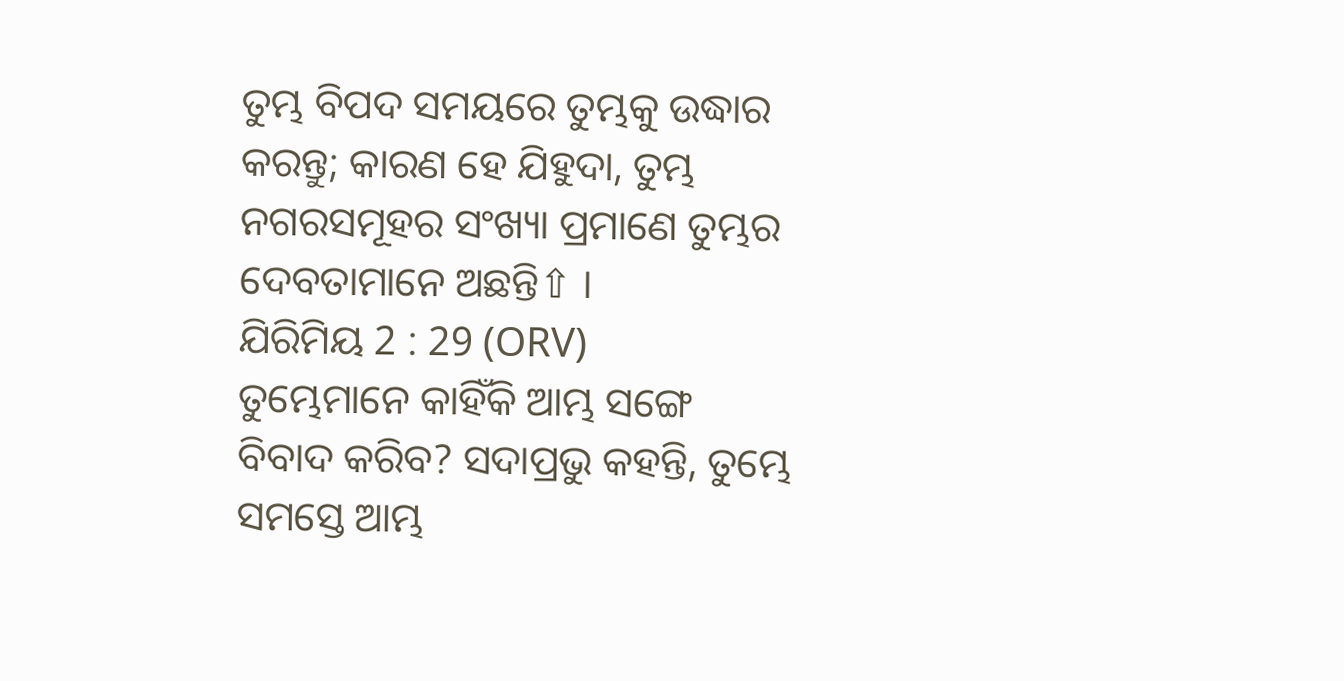ତୁମ୍ଭ ବିପଦ ସମୟରେ ତୁମ୍ଭକୁ ଉଦ୍ଧାର କରନ୍ତୁ; କାରଣ ହେ ଯିହୁଦା, ତୁମ୍ଭ ନଗରସମୂହର ସଂଖ୍ୟା ପ୍ରମାଣେ ତୁମ୍ଭର ଦେବତାମାନେ ଅଛନ୍ତି⇧ ।
ଯିରିମିୟ 2 : 29 (ORV)
ତୁମ୍ଭେମାନେ କାହିଁକି ଆମ୍ଭ ସଙ୍ଗେ ବିବାଦ କରିବ? ସଦାପ୍ରଭୁ କହନ୍ତି, ତୁମ୍ଭେ ସମସ୍ତେ ଆମ୍ଭ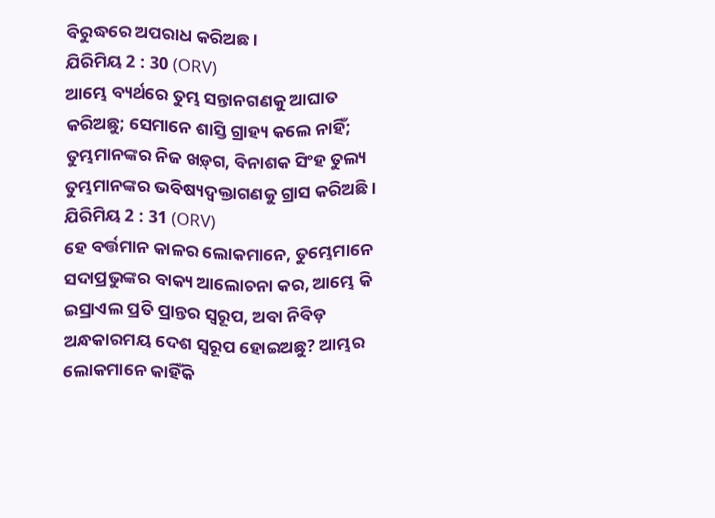ବିରୁଦ୍ଧରେ ଅପରାଧ କରିଅଛ ।
ଯିରିମିୟ 2 : 30 (ORV)
ଆମ୍ଭେ ବ୍ୟର୍ଥରେ ତୁମ୍ଭ ସନ୍ତାନଗଣକୁ ଆଘାତ କରିଅଛୁ; ସେମାନେ ଶାସ୍ତି ଗ୍ରାହ୍ୟ କଲେ ନାହିଁ; ତୁମ୍ଭମାନଙ୍କର ନିଜ ଖଡ଼୍‍ଗ, ବିନାଶକ ସିଂହ ତୁଲ୍ୟ ତୁମ୍ଭମାନଙ୍କର ଭବିଷ୍ୟଦ୍ବକ୍ତାଗଣକୁ ଗ୍ରାସ କରିଅଛି ।
ଯିରିମିୟ 2 : 31 (ORV)
ହେ ବର୍ତ୍ତମାନ କାଳର ଲୋକମାନେ, ତୁମ୍ଭେମାନେ ସଦାପ୍ରଭୁଙ୍କର ବାକ୍ୟ ଆଲୋଚନା କର, ଆମ୍ଭେ କି ଇସ୍ରାଏଲ ପ୍ରତି ପ୍ରାନ୍ତର ସ୍ଵରୂପ, ଅବା ନିବିଡ଼ ଅନ୍ଧକାରମୟ ଦେଶ ସ୍ଵରୂପ ହୋଇଅଛୁ? ଆମ୍ଭର ଲୋକମାନେ କାହିଁକି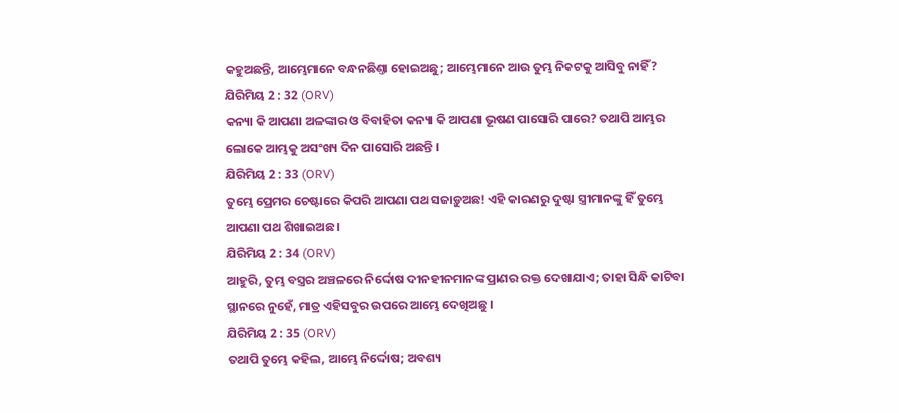କହୁଅଛନ୍ତି, ଆମ୍ଭେମାନେ ବନ୍ଧନଛିଣ୍ତା ହୋଇଅଛୁ; ଆମ୍ଭେମାନେ ଆଉ ତୁମ୍ଭ ନିକଟକୁ ଆସିବୁ ନାହିଁ?
ଯିରିମିୟ 2 : 32 (ORV)
କନ୍ୟା କି ଆପଣା ଅଳଙ୍କାର ଓ ବିବାହିତା କନ୍ୟା କି ଆପଣା ଭୂଷଣ ପାସୋରି ପାରେ? ତଥାପି ଆମ୍ଭର ଲୋକେ ଆମ୍ଭକୁ ଅସଂଖ୍ୟ ଦିନ ପାସୋରି ଅଛନ୍ତି ।
ଯିରିମିୟ 2 : 33 (ORV)
ତୁମ୍ଭେ ପ୍ରେମର ଚେଷ୍ଟାରେ କିପରି ଆପଣା ପଥ ସଜାଡ଼ୁଅଛ! ଏହି କାରଣରୁ ଦୁଷ୍ଟା ସ୍ତ୍ରୀମାନଙ୍କୁ ହିଁ ତୁମ୍ଭେ ଆପଣା ପଥ ଶିଖାଇଅଛ ।
ଯିରିମିୟ 2 : 34 (ORV)
ଆହୁରି, ତୁମ୍ଭ ବସ୍ତ୍ରର ଅଞ୍ଚଳରେ ନିର୍ଦ୍ଦୋଷ ଦୀନହୀନମାନଙ୍କ ପ୍ରାଣର ରକ୍ତ ଦେଖାଯାଏ; ତାହା ସିନ୍ଧି କାଟିବା ସ୍ଥାନରେ ନୁହେଁ, ମାତ୍ର ଏହିସବୁର ଉପରେ ଆମ୍ଭେ ଦେଖିଅଛୁ ।
ଯିରିମିୟ 2 : 35 (ORV)
ତଥାପି ତୁମ୍ଭେ କହିଲ, ଆମ୍ଭେ ନିର୍ଦ୍ଦୋଷ; ଅବଶ୍ୟ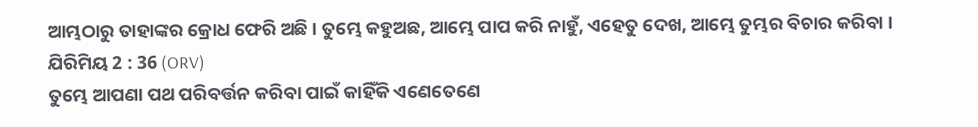ଆମ୍ଭଠାରୁ ତାହାଙ୍କର କ୍ରୋଧ ଫେରି ଅଛି । ତୁମ୍ଭେ କହୁଅଛ, ଆମ୍ଭେ ପାପ କରି ନାହୁଁ, ଏହେତୁ ଦେଖ, ଆମ୍ଭେ ତୁମ୍ଭର ବିଚାର କରିବା ।
ଯିରିମିୟ 2 : 36 (ORV)
ତୁମ୍ଭେ ଆପଣା ପଥ ପରିବର୍ତ୍ତନ କରିବା ପାଇଁ କାହିଁକି ଏଣେତେଣେ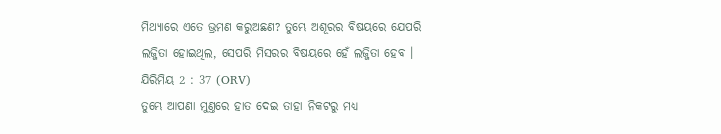ମିଥ୍ୟାରେ ଏତେ ଭ୍ରମଣ କରୁଅଛଣ? ତୁମ୍ଭେ ଅଶୂରର ବିଷୟରେ ଯେପରି ଲଜ୍ଜିତା ହୋଇଥିଲ, ସେପରି ମିସରର ବିଷୟରେ ହେଁ ଲଜ୍ଜିତା ହେବ ।
ଯିରିମିୟ 2 : 37 (ORV)
ତୁମ୍ଭେ ଆପଣା ମୁଣ୍ତରେ ହାତ ଦେଇ ତାହା ନିକଟରୁ ମଧ୍ୟ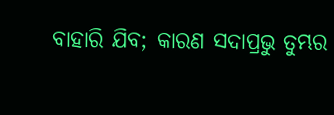ବାହାରି ଯିବ; କାରଣ ସଦାପ୍ରଭୁ ତୁମ୍ଭର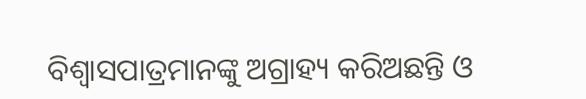ବିଶ୍ଵାସପାତ୍ରମାନଙ୍କୁ ଅଗ୍ରାହ୍ୟ କରିଅଛନ୍ତି ଓ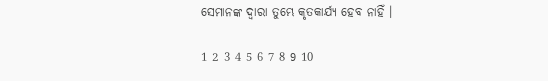ସେମାନଙ୍କ ଦ୍ଵାରା ତୁମ୍ଭେ କୃତକାର୍ଯ୍ୟ ହେବ ନାହିଁ ।

1 2 3 4 5 6 7 8 9 10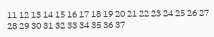11 12 13 14 15 16 17 18 19 20 21 22 23 24 25 26 27 28 29 30 31 32 33 34 35 36 37